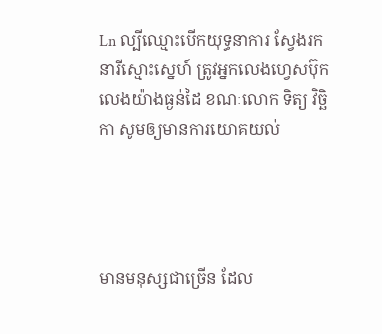Ln ល្បីឈ្មោះបើកយុទ្ធនាការ ស្វែងរកនារីស្មោះស្នេហ៍ ត្រូវអ្នកលេងហ្វេសប៊ុក លេងយ៉ាងធ្ងន់ដៃ ខណៈលោក ទិត្យ វិច្ឆិកា សូមឲ្យមានការយោគយល់




មានមនុស្សជាច្រើន ដែល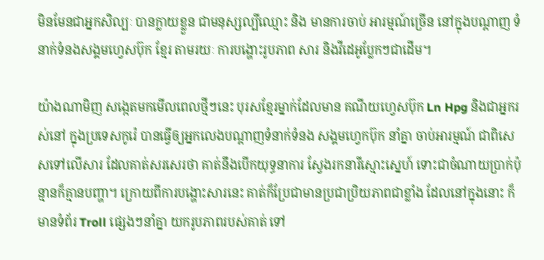មិនមែនជាអ្នកសិល្បៈ បានក្លាយខ្លួន ជាមនុស្សល្បីឈ្មោះ និង មានការចាប់ អារម្មណ៍ច្រើន នៅក្នុងបណ្ដាញ ទំនាក់ទំនងសង្គមហ្វេសប៊ុក ខ្មែរ តាមរយៈ ការបង្ហោះរូបភាព សារ និងវីដេអូប្លែកៗជាដើម។

យ៉ាងណាមិញ សង្កេតមកមើលពេលថ្មីៗនេះ បុរសខ្មែរម្នាក់ដែលមាន គណីយហ្វេសប៊ុក Ln Hpg និងជាអ្នករស់នៅ ក្នុងប្រទេសកូរ៉េ បានធ្វើឲ្យអ្នកលេងបណ្ដាញទំនាក់ទំនង សង្គមហ្វេកប៊ុក នាំគ្នា ចាប់អារម្មណ៍ ជាពិសេសទៅលើសារ ដែលគាត់សរសេរថា គាត់នឹងបើកយុទ្ធនាការ ស្វែងរកនារីស្មោះស្នេហ៍ ទោះជាចំណាយប្រាក់ប៉ុន្មានក៏គ្មានបញ្ហា។ ក្រោយពីការបង្ហោះសារនេះ គាត់ក៏ប្រែជាមានប្រជាប្រិយភាពជាខ្លាំង ដែលនៅក្នុងនោះ ក៏មានទំព័រ Troll ផ្សេងៗនាំគ្នា យករូបភាពរបស់គាត់ ទៅ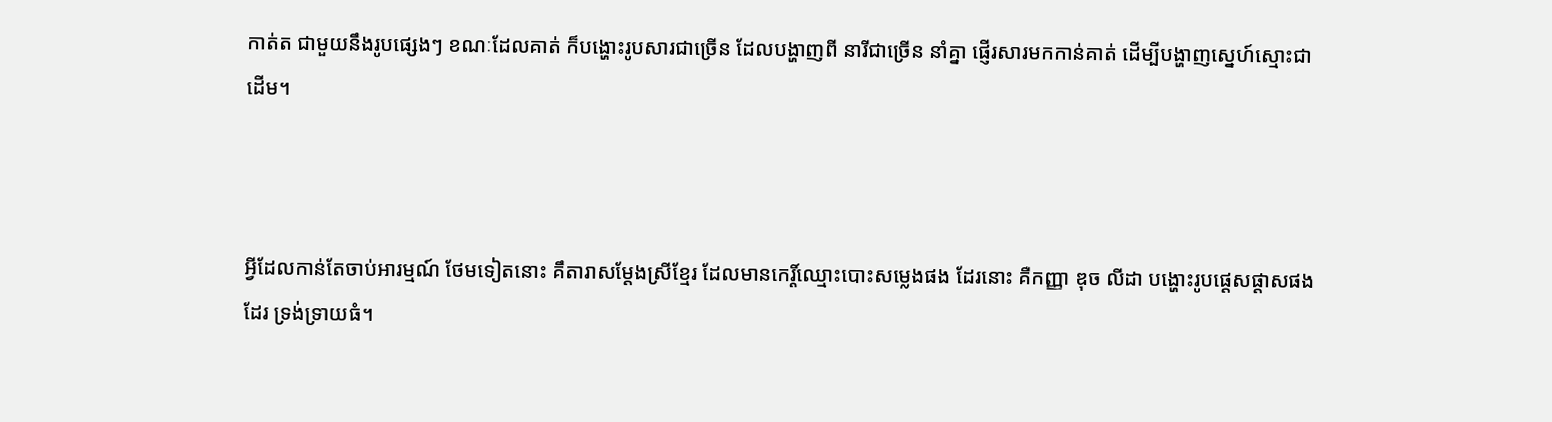កាត់ត ជាមួយនឹងរូបផ្សេងៗ ខណៈដែលគាត់ ក៏បង្ហោះរូបសារជាច្រើន ដែលបង្ហាញពី នារីជាច្រើន នាំគ្នា ផ្ញើរសារមកកាន់គាត់ ដើម្បីបង្ហាញស្នេហ៍ស្មោះជាដើម។



អ្វីដែលកាន់តែចាប់អារម្មណ៍ ថែមទៀតនោះ គឹតារាសម្ដែងស្រីខ្មែរ ដែលមានកេរ្ដិ៍ឈ្មោះបោះសម្លេងផង ដែរនោះ គឺកញ្ញា ឌុច លីដា បង្ហោះរូបផ្ដេសផ្ដាសផងដែរ ទ្រង់ទ្រាយធំ។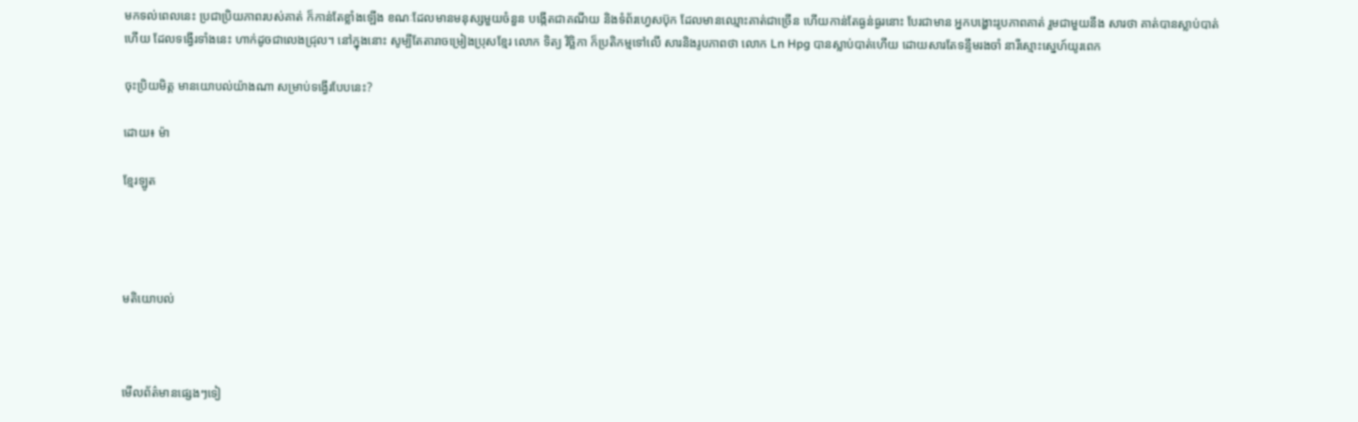មកទល់ពេលនេះ ប្រជាប្រិយភាពរបស់គាត់ ក៏កាន់តែខ្លាំងឡើង ខណៈដែលមានមនុស្សមួយចំនួន បង្កើតជាគណីយ និងទំព័រហ្វេសប៊ុក ដែលមានឈ្មោះគាត់ជាច្រើន ហើយកាន់តែធ្ងន់ធ្ងរនោះ បែរជាមាន អ្នកបង្ហោះរូបភាពគាត់ រួមជាមួយនឹង សារថា គាត់បានស្លាប់បាត់ហើយ ដែលទង្វើរទាំងនេះ ហាក់ដូចជាលេងជ្រុល។ នៅក្នុងនោះ សូម្បីតែតារាចម្រៀងប្រុសខ្មែរ លោក ទិត្យ វិច្ឆិកា ក៏ប្រតិកម្មទៅលើ សារនិងរូបភាពថា លោក Ln Hpg បានស្លាប់បាត់ហើយ ដោយសារតែទន្ទឹមរងចាំ នារីស្មោះស្នេហ៍យូរពេក

ចុះប្រិយមិត្ដ មានយោបល់យ៉ាងណា សម្រាប់ទង្វើរបែបនេះ?

ដោយ៖ ម៉ា

ខ្មែរឡូត




មតិយោបល់



មើលព័ត៌មានផ្សេងៗទៀ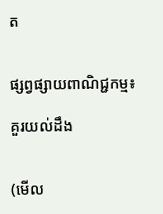ត


ផ្សព្វផ្សាយពាណិជ្ជកម្ម៖

គួរយល់ដឹង


(មើល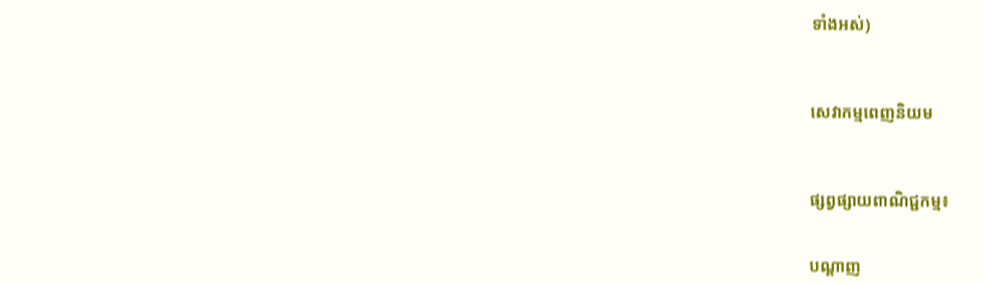ទាំងអស់)



សេវាកម្មពេញនិយម



ផ្សព្វផ្សាយពាណិជ្ជកម្ម៖


បណ្តាញ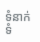ទំនាក់ទំ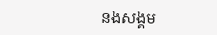នងសង្គម